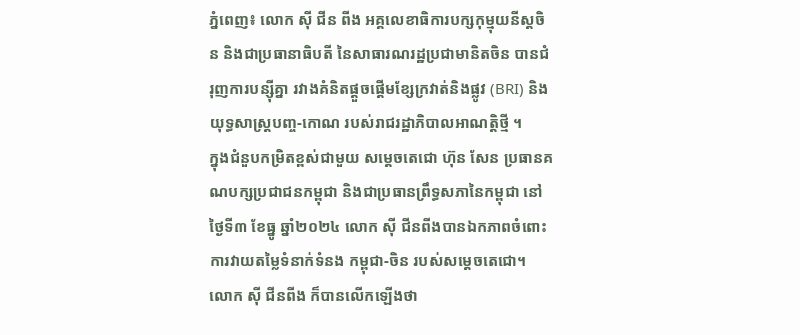ភ្នំពេញ៖ លោក ស៊ី ជីន ពីង អគ្គលេខាធិការបក្សកុម្មុយនីស្តចិន និងជាប្រធានាធិបតី នៃសាធារណរដ្ឋប្រជាមានិតចិន បានជំរុញការបន្ស៊ីគ្នា រវាងគំនិតផ្តួចផ្តើមខ្សែក្រវាត់និងផ្លូវ (BRI) និងយុទ្ធសាស្ត្របញ្ច-កោណ របស់រាជរដ្ឋាភិបាលអាណត្តិថ្មី ។
ក្នុងជំនួបកម្រិតខ្ពស់ជាមួយ សម្ដេចតេជោ ហ៊ុន សែន ប្រធានគណបក្សប្រជាជនកម្ពុជា និងជាប្រធានព្រឹទ្ធសភានៃកម្ពុជា នៅថ្ងៃទី៣ ខែធ្នូ ឆ្នាំ២០២៤ លោក ស៊ី ជីនពីងបានឯកភាពចំពោះការវាយតម្លៃទំនាក់ទំនង កម្ពុជា-ចិន របស់សម្តេចតេជោ។ លោក ស៊ី ជីនពីង ក៏បានលើកឡើងថា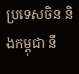ប្រទេសចិន និងកម្ពុជា នឹ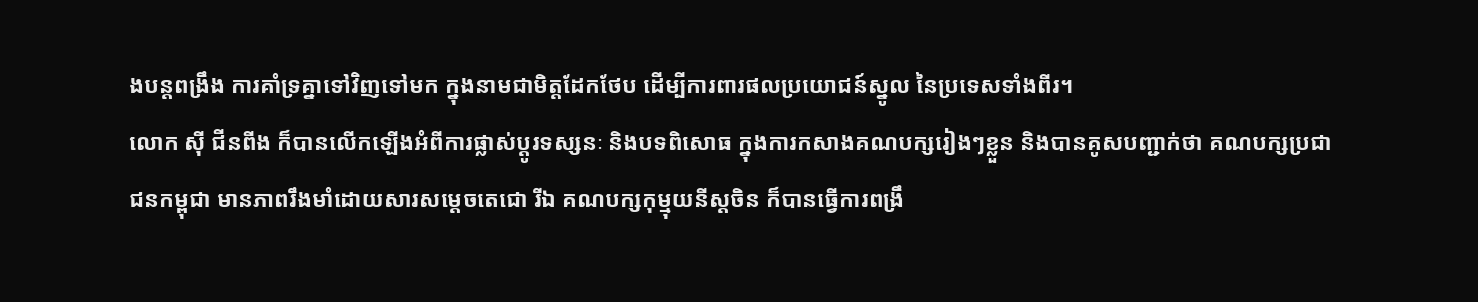ងបន្តពង្រឹង ការគាំទ្រគ្នាទៅវិញទៅមក ក្នុងនាមជាមិត្តដែកថែប ដើម្បីការពារផលប្រយោជន៍ស្នូល នៃប្រទេសទាំងពីរ។
លោក ស៊ី ជីនពីង ក៏បានលើកឡើងអំពីការផ្លាស់ប្តូរទស្សនៈ និងបទពិសោធ ក្នុងការកសាងគណបក្សរៀងៗខ្លួន និងបានគូសបញ្ជាក់ថា គណបក្សប្រជាជនកម្ពុជា មានភាពរឹងមាំដោយសារសម្តេចតេជោ រីឯ គណបក្សកុម្មុយនីស្តចិន ក៏បានធ្វើការពង្រឹ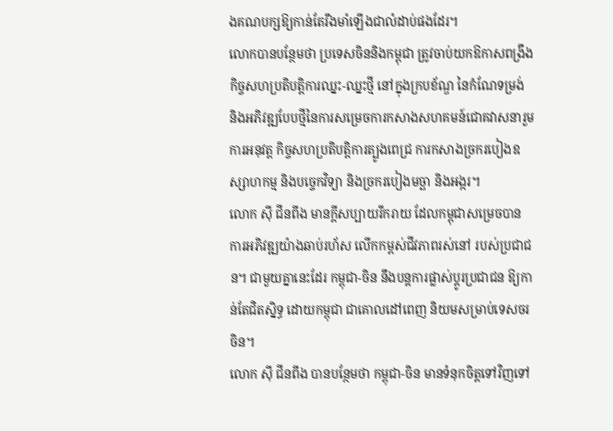ងគណបក្សឱ្យកាន់តែរឹងមាំឡើងជាលំដាប់ផងដែរ។
លោកបានបន្ថែមថា ប្រទេសចិននិងកម្ពុជា ត្រូវចាប់យកឱកាសពង្រឹងកិច្ចសហប្រតិបត្តិការឈ្នះ-ឈ្នះថ្មី នៅក្នុងក្របខ័ណ្ឌ នៃកំណែទម្រង់ និងអភិវឌ្ឍបែបថ្មីនៃការសម្រេចការកសាងសហគមន៍ជោគវាសនារួម ការអនុវត្ត កិច្ចសហប្រតិបត្តិការត្បូងពេជ្រ ការកសាងច្រករបៀងឧស្សាហកម្ម និងបច្ចេកវិទ្យា និងច្រករបៀងមច្ឆា និងអង្ករ។
លោក ស៊ី ជីនពីង មានក្តីសប្បាយរីករាយ ដែលកម្ពុជាសម្រេចបាន ការអភិវឌ្ឍយ៉ាងឆាប់រហ័ស លើកកម្ពស់ជីវភាពរស់នៅ របស់ប្រជាជន។ ជាមួយគ្នានេះដែរ កម្ពុជា-ចិន នឹងបន្តការផ្លាស់ប្តូរប្រជាជន ឱ្យកាន់តែជិតស្និទ្ធ ដោយកម្ពុជា ជាគោលដៅពេញ និយមសម្រាប់ទេសចរចិន។
លោក ស៊ី ជីនពីង បានបន្ថែមថា កម្ពុជា-ចិន មានទំនុកចិត្តទៅវិញទៅ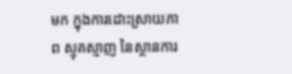មក ក្នុងការដោះស្រាយភាព ស្មុគស្មាញ នៃស្ថានការ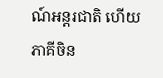ណ៍អន្តរជាតិ ហើយភាគីចិន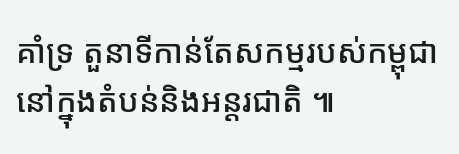គាំទ្រ តួនាទីកាន់តែសកម្មរបស់កម្ពុជា នៅក្នុងតំបន់និងអន្តរជាតិ ៕